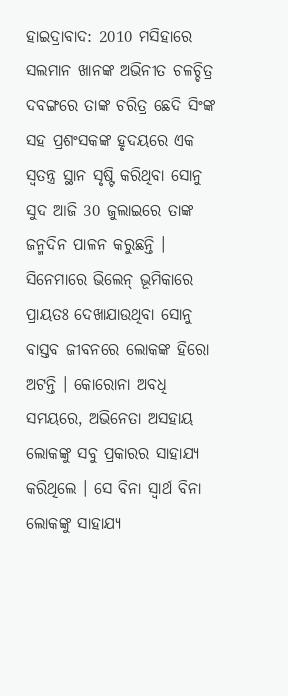ହାଇଦ୍ରାବାଦ: 2010 ମସିହାରେ ସଲମାନ ଖାନଙ୍କ ଅଭିନୀତ ଚଳଚ୍ଚିତ୍ର ଦବଙ୍ଗରେ ତାଙ୍କ ଚରିତ୍ର ଛେଦି ସିଂଙ୍କ ସହ ପ୍ରଶଂସକଙ୍କ ହୃଦୟରେ ଏକ ସ୍ବତନ୍ତ୍ର ସ୍ଥାନ ସୃଷ୍ଟି କରିଥିବା ସୋନୁ ସୁଦ ଆଜି 30 ଜୁଲାଇରେ ତାଙ୍କ ଜନ୍ମଦିନ ପାଳନ କରୁଛନ୍ତି । ସିନେମାରେ ଭିଲେନ୍ ଭୂମିକାରେ ପ୍ରାୟତଃ ଦେଖାଯାଉଥିବା ସୋନୁ ବାସ୍ତବ ଜୀବନରେ ଲୋକଙ୍କ ହିରୋ ଅଟନ୍ତି । କୋରୋନା ଅବଧି ସମୟରେ, ଅଭିନେତା ଅସହାୟ ଲୋକଙ୍କୁ ସବୁ ପ୍ରକାରର ସାହାଯ୍ୟ କରିଥିଲେ । ସେ ବିନା ସ୍ୱାର୍ଥ ବିନା ଲୋକଙ୍କୁ ସାହାଯ୍ୟ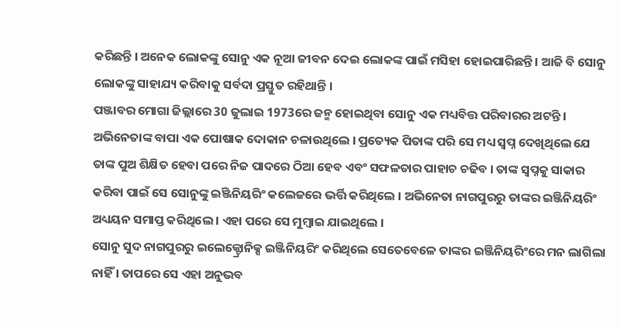କରିଛନ୍ତି । ଅନେକ ଲୋକଙ୍କୁ ସୋନୁ ଏକ ନୂଆ ଜୀବନ ଦେଇ ଲୋକଙ୍କ ପାଇଁ ମସିହା ହୋଇପାରିଛନ୍ତି । ଆଜି ବି ସୋନୁ ଲୋକଙ୍କୁ ସାହାଯ୍ୟ କରିବାକୁ ସର୍ବଦା ପ୍ରସ୍ତୁତ ରହିଥାନ୍ତି ।
ପଞ୍ଜାବର ମୋଗା ଜିଲ୍ଲାରେ 30 ଜୁଲାଇ 1973ରେ ଜନ୍ମ ହୋଇଥିବା ସୋନୁ ଏକ ମଧ୍ୟବିତ୍ତ ପରିବାରର ଅଟନ୍ତି । ଅଭିନେତାଙ୍କ ବାପା ଏକ ପୋଷାକ ଦୋକାନ ଚଳାଉଥିଲେ । ପ୍ରତ୍ୟେକ ପିତାଙ୍କ ପରି ସେ ମଧ୍ୟ ସ୍ୱପ୍ନ ଦେଖିଥିଲେ ଯେ ତାଙ୍କ ପୁଅ ଶିକ୍ଷିତ ହେବା ପରେ ନିଜ ପାଦରେ ଠିଆ ହେବ ଏବଂ ସଫଳତାର ପାହାଚ ଚଢିବ । ତାଙ୍କ ସ୍ୱପ୍ନକୁ ସାକାର କରିବା ପାଇଁ ସେ ସୋନୁଙ୍କୁ ଇଞ୍ଜିନିୟରିଂ କଲେଜରେ ଭର୍ତ୍ତି କରିଥିଲେ । ଅଭିନେତା ନାଗପୁରରୁ ତାଙ୍କର ଇଞ୍ଜିନିୟରିଂ ଅଧ୍ୟୟନ ସମାପ୍ତ କରିଥିଲେ । ଏହା ପରେ ସେ ମୁମ୍ବାଇ ଯାଇଥିଲେ ।
ସୋନୁ ସୁଦ ନାଗପୁରରୁ ଇଲେକ୍ଟ୍ରୋନିକ୍ସ ଇଞ୍ଜିନିୟରିଂ କରିଥିଲେ ସେତେବେଳେ ତାଙ୍କର ଇଞ୍ଜିନିୟରିଂରେ ମନ ଲାଗିଲା ନାହିଁ । ତାପରେ ସେ ଏହା ଅନୁଭବ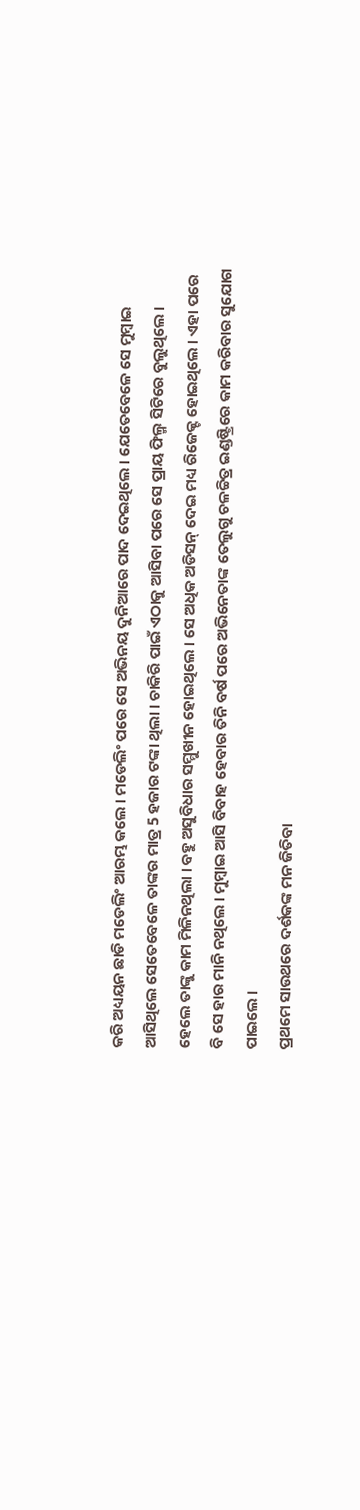କରି ଅଧ୍ୟୟନ ଛାଡି ମଡେଲିଂ ଆରମ୍ଭ କଲେ । ମଡେଲିଂ ପରେ ସେ ଅଭିନୟ ଦୁନିଆରେ ପାଦ ଦେଇଥିଲେ । ଯେତେବେଳେ ସେ ମୁମ୍ବାଇ ଆସିଥିଲେ ସେତେବେଳେ ତାଙ୍କର ମାତ୍ର 5 ହଜାର ଟଙ୍କା ଥିଲା । ଚାକିରି ପାଇଁ ଏଠାକୁ ଆସିବା ପରେ ସେ ପ୍ରାୟ ଫିଲ୍ମ ସିଟିରେ ବୁଲୁଥିଲେ । ହେଲେ ତାଙ୍କୁ କାମ ମିଳିନଥିଲା । ବହୁ ଅସୁବିଧାର ସମ୍ମୁଖୀନ ହୋଇଥିଲେ । ସେ ଅଧିକ ଅଡିସନ୍ ଦେଇ ମଧ୍ୟ ରିଜେକ୍ଟ ହୋଇଥିଲେ । ଏହା ପରେ ବି ସେ ହାର ମାନି ନଥିଲେ । ମୁମ୍ବାଇ ଆସି ବିବାହ ହେବାର ତିନି ବର୍ଷ ପରେ ଅଭିନେତାଙ୍କ ତେଲୁଗୁ ଚଳଚ୍ଚିତ୍ର ଇଣ୍ଡଷ୍ଟ୍ରିରେ କାମ କରିବାର ସୁଯୋଗ ପାଇଲେ ।
ପ୍ରଥମେ ସାଉଥରେ ଦର୍ଶକଙ୍କ ମନ ଜିତିବା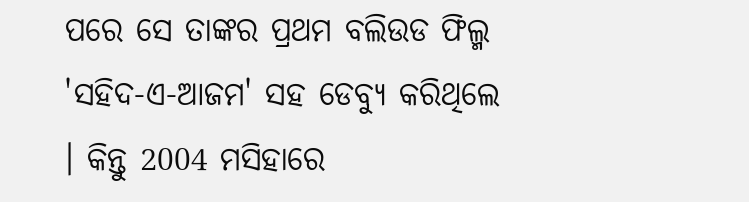ପରେ ସେ ତାଙ୍କର ପ୍ରଥମ ବଲିଉଡ ଫିଲ୍ମ 'ସହିଦ-ଏ-ଆଜମ' ସହ ଡେବ୍ୟୁ କରିଥିଲେ । କିନ୍ତୁ 2004 ମସିହାରେ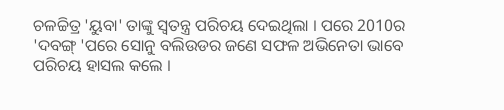ଚଳଚ୍ଚିତ୍ର 'ୟୁବା' ତାଙ୍କୁ ସ୍ବତନ୍ତ୍ର ପରିଚୟ ଦେଇଥିଲା । ପରେ 2010ର 'ଦବଙ୍ଗ୍ 'ପରେ ସୋନୁ ବଲିଉଡର ଜଣେ ସଫଳ ଅଭିନେତା ଭାବେ ପରିଚୟ ହାସଲ କଲେ ।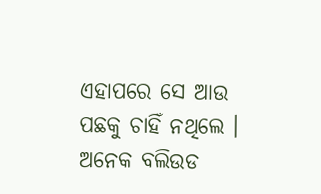ଏହାପରେ ସେ ଆଉ ପଛକୁ ଚାହିଁ ନଥିଲେ । ଅନେକ ବଲିଉଡ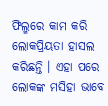ଫିଲ୍ମରେ କାମ କରି ଲୋକପ୍ରିୟତା ହାସଲ କରିଛନ୍ତି । ଏହା ପରେ ଲୋକଙ୍କ ମସିହା ଭାବେ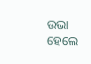ଉଭା ହେଲେ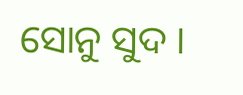ସୋନୁ ସୁଦ ।